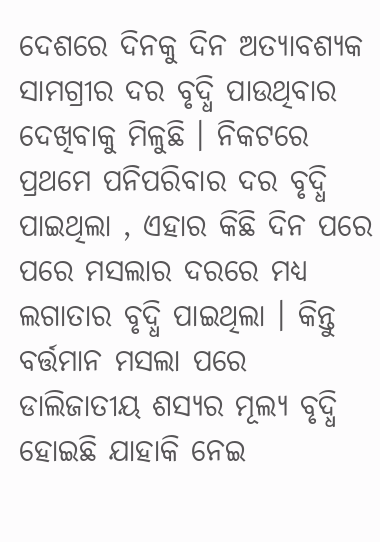ଦେଶରେ ଦିନକୁ ଦିନ ଅତ୍ୟାବଶ୍ୟକ ସାମଗ୍ରୀର ଦର ବୃଦ୍ଧି ପାଉଥିବାର ଦେଖିବାକୁ ମିଳୁଛି । ନିକଟରେ ପ୍ରଥମେ ପନିପରିବାର ଦର ବୃଦ୍ଧି ପାଇଥିଲା , ଏହାର କିଛି ଦିନ ପରେ ପରେ ମସଲାର ଦରରେ ମଧ୍ୟ ଲଗାତାର ବୃଦ୍ଧି ପାଇଥିଲା । କିନ୍ତୁ ବର୍ତ୍ତମାନ ମସଲା ପରେ ଡାଲିଜାତୀୟ ଶସ୍ୟର ମୂଲ୍ୟ ବୃଦ୍ଧି ହୋଇଛି ଯାହାକି ନେଇ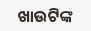ଖାଉଟିଙ୍କ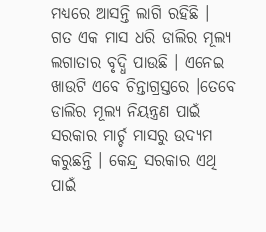ମଧ୍ୟରେ ଆସନ୍ତି ଲାଗି ରହିଛି ।
ଗତ ଏକ ମାସ ଧରି ଡାଲିର ମୂଲ୍ୟ ଲଗାତାର ବୃଦ୍ଧି ପାଉଛି । ଏନେଇ ଖାଉଟି ଏବେ ଚିନ୍ତାଗ୍ରସ୍ତରେ ।ତେବେ ଡାଲିର ମୂଲ୍ୟ ନିୟନ୍ତ୍ରଣ ପାଇଁ ସରକାର ମାର୍ଚ୍ଚ ମାସରୁ ଉଦ୍ୟମ କରୁଛନ୍ତି । କେନ୍ଦ୍ର ସରକାର ଏଥି ପାଇଁ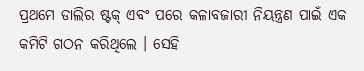ପ୍ରଥମେ ଡାଲିର ଷ୍ଟକ୍ ଏବଂ ପରେ କଳାବଜାରୀ ନିୟନ୍ତ୍ରଣ ପାଇଁ ଏକ କମିଟି ଗଠନ କରିଥିଲେ । ସେହି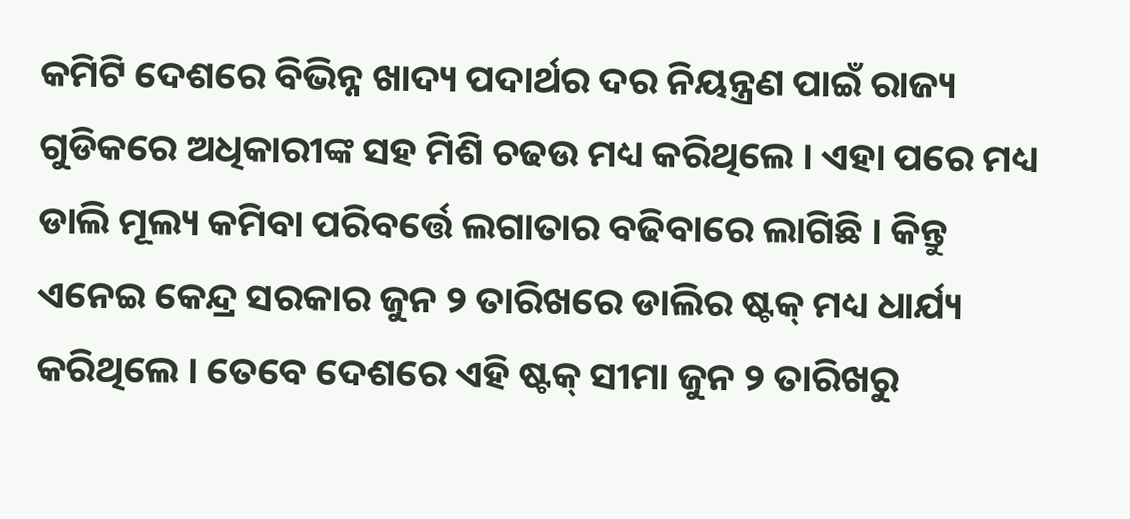କମିଟି ଦେଶରେ ବିଭିନ୍ନ ଖାଦ୍ୟ ପଦାର୍ଥର ଦର ନିୟନ୍ତ୍ରଣ ପାଇଁ ରାଜ୍ୟ ଗୁଡିକରେ ଅଧିକାରୀଙ୍କ ସହ ମିଶି ଚଢଉ ମଧ୍ୟ କରିଥିଲେ । ଏହା ପରେ ମଧ୍ୟ ଡାଲି ମୂଲ୍ୟ କମିବା ପରିବର୍ତ୍ତେ ଲଗାତାର ବଢିବାରେ ଲାଗିଛି । କିନ୍ତୁ ଏନେଇ କେନ୍ଦ୍ର ସରକାର ଜୁନ ୨ ତାରିଖରେ ଡାଲିର ଷ୍ଟକ୍ ମଧ୍ୟ ଧାର୍ଯ୍ୟ କରିଥିଲେ । ତେବେ ଦେଶରେ ଏହି ଷ୍ଟକ୍ ସୀମା ଜୁନ ୨ ତାରିଖରୁ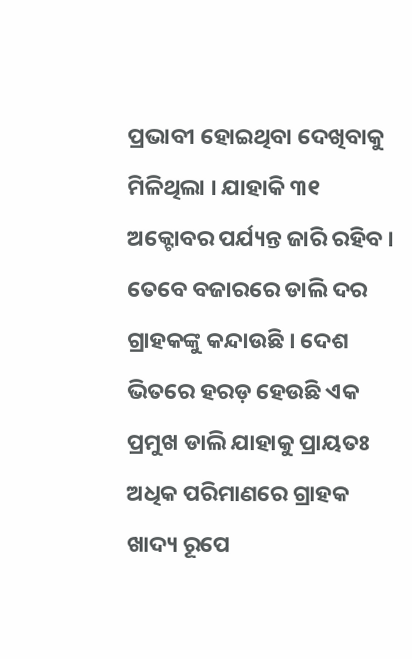ପ୍ରଭାବୀ ହୋଇଥିବା ଦେଖିବାକୁ ମିଳିଥିଲା । ଯାହାକି ୩୧ ଅକ୍ଟୋବର ପର୍ଯ୍ୟନ୍ତ ଜାରି ରହିବ ।
ତେବେ ବଜାରରେ ଡାଲି ଦର ଗ୍ରାହକଙ୍କୁ କନ୍ଦାଉଛି । ଦେଶ ଭିତରେ ହରଡ଼ ହେଉଛି ଏକ ପ୍ରମୁଖ ଡାଲି ଯାହାକୁ ପ୍ରାୟତଃ ଅଧିକ ପରିମାଣରେ ଗ୍ରାହକ ଖାଦ୍ୟ ରୂପେ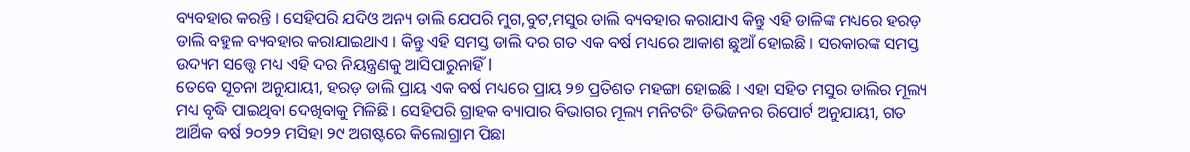ବ୍ୟବହାର କରନ୍ତି । ସେହିପରି ଯଦିଓ ଅନ୍ୟ ଡାଲି ଯେପରି ମୁଗ,ବୁଟ,ମସୁର ଡାଲି ବ୍ୟବହାର କରାଯାଏ କିନ୍ତୁ ଏହି ଡାଳିଙ୍କ ମଧ୍ୟରେ ହରଡ଼ ଡାଲି ବହୁଳ ବ୍ୟବହାର କରାଯାଇଥାଏ । କିନ୍ତୁ ଏହି ସମସ୍ତ ଡାଲି ଦର ଗତ ଏକ ବର୍ଷ ମଧ୍ୟରେ ଆକାଶ ଛୁଆଁ ହୋଇଛି । ସରକାରଙ୍କ ସମସ୍ତ ଉଦ୍ୟମ ସତ୍ତ୍ୱେ ମଧ୍ୟ ଏହି ଦର ନିୟନ୍ତ୍ରଣକୁ ଆସିପାରୁନାହିଁ l
ତେବେ ସୂଚନା ଅନୁଯାୟୀ, ହରଡ଼ ଡାଲି ପ୍ରାୟ ଏକ ବର୍ଷ ମଧ୍ୟରେ ପ୍ରାୟ ୨୭ ପ୍ରତିଶତ ମହଙ୍ଗା ହୋଇଛି । ଏହା ସହିତ ମସୁର ଡାଲିର ମୂଲ୍ୟ ମଧ୍ୟ ବୃଦ୍ଧି ପାଇଥିବା ଦେଖିବାକୁ ମିଳିଛି । ସେହିପରି ଗ୍ରାହକ ବ୍ୟାପାର ବିଭାଗର ମୂଲ୍ୟ ମନିଟରିଂ ଡିଭିଜନର ରିପୋର୍ଟ ଅନୁଯାୟୀ, ଗତ ଆର୍ଥିକ ବର୍ଷ ୨୦୨୨ ମସିହା ୨୯ ଅଗଷ୍ଟରେ କିଲୋଗ୍ରାମ ପିଛା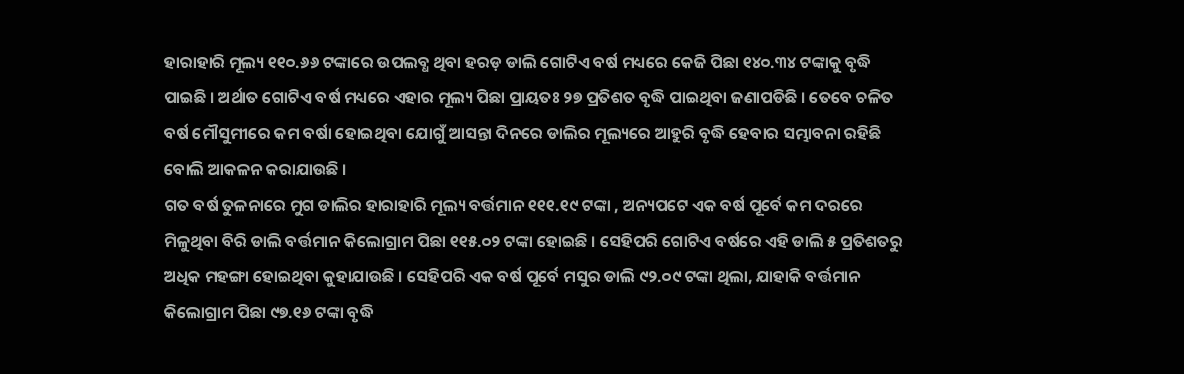ହାରାହାରି ମୂଲ୍ୟ ୧୧୦.୬୬ ଟଙ୍କାରେ ଉପଲବ୍ଧ ଥିବା ହରଡ଼ ଡାଲି ଗୋଟିଏ ବର୍ଷ ମଧ୍ୟରେ କେଜି ପିଛା ୧୪୦.୩୪ ଟଙ୍କାକୁ ବୃଦ୍ଧି ପାଇଛି । ଅର୍ଥାତ ଗୋଟିଏ ବର୍ଷ ମଧ୍ୟରେ ଏହାର ମୂଲ୍ୟ ପିଛା ପ୍ରାୟତଃ ୨୭ ପ୍ରତିଶତ ବୃଦ୍ଧି ପାଇଥିବା ଜଣାପଡିଛି । ତେବେ ଚଳିତ ବର୍ଷ ମୌସୁମୀରେ କମ ବର୍ଷା ହୋଇଥିବା ଯୋଗୁଁ ଆସନ୍ତା ଦିନରେ ଡାଲିର ମୂଲ୍ୟରେ ଆହୁରି ବୃଦ୍ଧି ହେବାର ସମ୍ଭାବନା ରହିଛି ବୋଲି ଆକଳନ କରାଯାଉଛି ।
ଗତ ବର୍ଷ ତୁଳନାରେ ମୁଗ ଡାଲିର ହାରାହାରି ମୂଲ୍ୟ ବର୍ତ୍ତମାନ ୧୧୧.୧୯ ଟଙ୍କା , ଅନ୍ୟପଟେ ଏକ ବର୍ଷ ପୂର୍ବେ କମ ଦରରେ ମିଳୁଥିବା ବିରି ଡାଲି ବର୍ତ୍ତମାନ କିଲୋଗ୍ରାମ ପିଛା ୧୧୫.୦୨ ଟଙ୍କା ହୋଇଛି । ସେହିପରି ଗୋଟିଏ ବର୍ଷରେ ଏହି ଡାଲି ୫ ପ୍ରତିଶତରୁ ଅଧିକ ମହଙ୍ଗା ହୋଇଥିବା କୁହାଯାଉଛି । ସେହିପରି ଏକ ବର୍ଷ ପୂର୍ବେ ମସୁର ଡାଲି ୯୨.୦୯ ଟଙ୍କା ଥିଲା, ଯାହାକି ବର୍ତ୍ତମାନ କିଲୋଗ୍ରାମ ପିଛା ୯୭.୧୬ ଟଙ୍କା ବୃଦ୍ଧି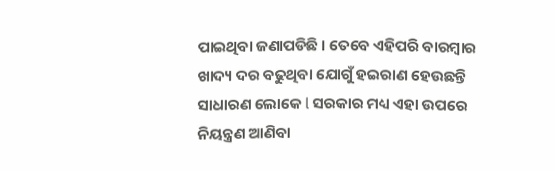ପାଇଥିବା ଜଣାପଡିଛି । ତେବେ ଏହିପରି ବାରମ୍ବାର ଖାଦ୍ୟ ଦର ବଢୁଥିବା ଯୋଗୁଁ ହଇରାଣ ହେଉଛନ୍ତି ସାଧାରଣ ଲୋକେ l ସରକାର ମଧ୍ୟ ଏହା ଉପରେ ନିୟନ୍ତ୍ରଣ ଆଣିବା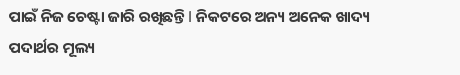ପାଇଁ ନିଜ ଚେଷ୍ଟା ଜାରି ରଖିଛନ୍ତି l ନିକଟରେ ଅନ୍ୟ ଅନେକ ଖାଦ୍ୟ ପଦାର୍ଥର ମୂଲ୍ୟ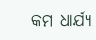କମ ଧାର୍ଯ୍ୟ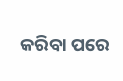କରିବା ପରେ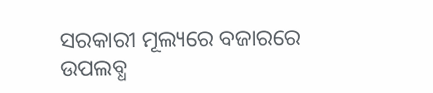ସରକାରୀ ମୂଲ୍ୟରେ ବଜାରରେ ଉପଲବ୍ଧ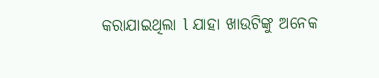କରାଯାଇଥିଲା l ଯାହା ଖାଉଟିଙ୍କୁ ଅନେକ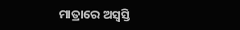ମାତ୍ରାରେ ଅସ୍ବସ୍ତି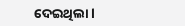ଦେଇଥିଲା l